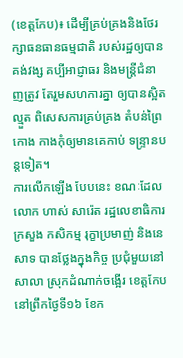(ខេត្តកែប)៖ ដើម្បីគ្រប់គ្រងនិងថែរ ក្សាធនធានធម្មជាតិ របស់រដ្ឋឲ្យបានគង់វង្ស គប្បីអាជ្ញាធរ និងមន្ត្រីជំនាញត្រូវ តែរួមសហការគ្នា ឲ្យបានស្អិតល្មួត ពិសេសការគ្រប់គ្រង តំបន់ព្រៃកោង កាងកុំឲ្យមានគេកាប់ ទន្ទ្រានបន្តទៀត។
ការលើកឡើង បែបនេះ ខណៈដែល លោក ហាស់ សារ៉េត រដ្ឋលេខាធិការក្រសួង កសិកម្ម រុក្ខាប្រមាញ់ និងនេសាទ បានថ្លែងក្នុងកិច្ច ប្រជុំមួយនៅសាលា ស្រុកដំណាក់ចង្អើរ ខេត្តកែប នៅព្រឹកថ្ងៃទី១៦ ខែក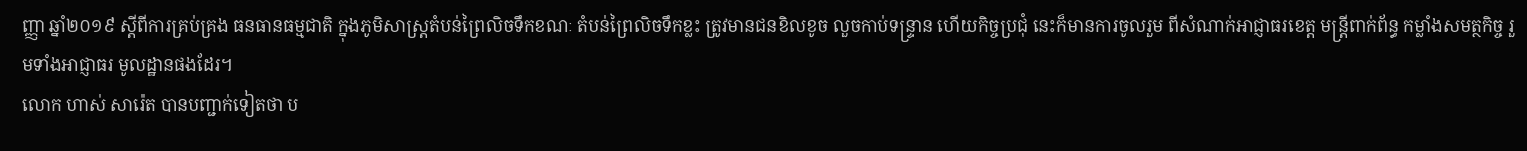ញ្ញា ឆ្នាំ២០១៩ ស្តីពីការគ្រប់គ្រង ធនធានធម្មជាតិ ក្នុងភូមិសាស្ត្រតំបន់ព្រៃលិចទឹកខណៈ តំបន់ព្រៃលិចទឹកខ្លះ ត្រូវមានជនខិលខូច លួចកាប់ទន្ទ្រាន ហើយកិច្ចប្រជុំ នេះក៏មានការចូលរួម ពីសំណាក់អាជ្ញាធរខេត្ត មន្ត្រីពាក់ព័ន្ធ កម្លាំងសមត្ថកិច្ច រួមទាំងអាជ្ញាធរ មូលដ្ឋានផងដែរ។
លោក ហាស់ សារ៉េត បានបញ្ជាក់ទៀតថា ប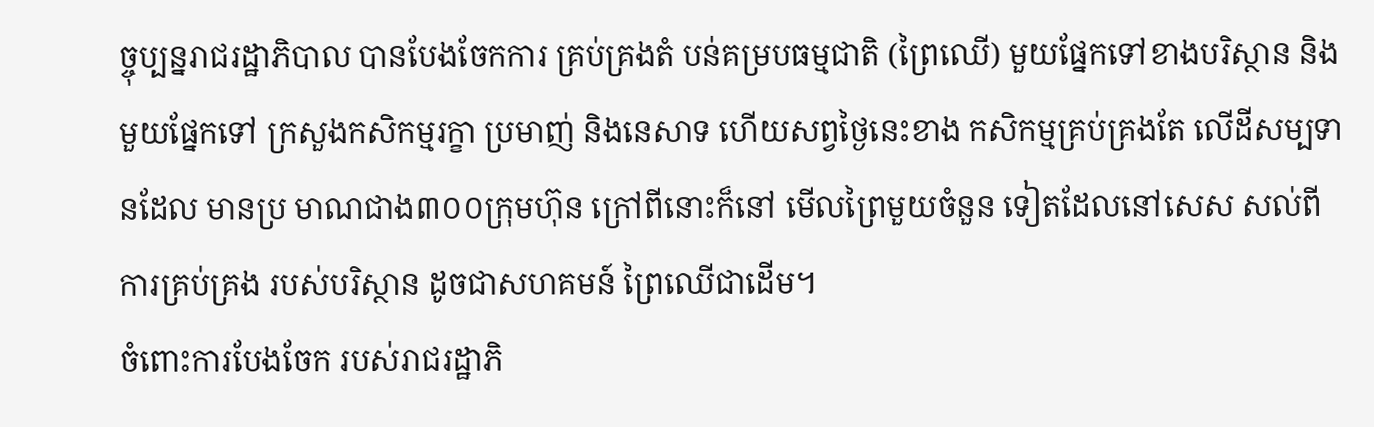ច្ចុប្បន្នរាជរដ្ឋាភិបាល បានបែងចែកការ គ្រប់គ្រងតំ បន់គម្របធម្មជាតិ (ព្រៃឈើ) មួយផ្នែកទៅខាងបរិស្ថាន និងមួយផ្នែកទៅ ក្រសួងកសិកម្មរក្ខា ប្រមាញ់ និងនេសាទ ហើយសព្វថ្ងៃនេះខាង កសិកម្មគ្រប់គ្រងតែ លើដីសម្បទានដែល មានប្រ មាណជាង៣០០ក្រុមហ៊ុន ក្រៅពីនោះក៏នៅ មើលព្រៃមួយចំនួន ទៀតដែលនៅសេស សល់ពី ការគ្រប់គ្រង របស់បរិស្ថាន ដូចជាសហគមន៍ ព្រៃឈើជាដើម។
ចំពោះការបែងចែក របស់រាជរដ្ឋាភិ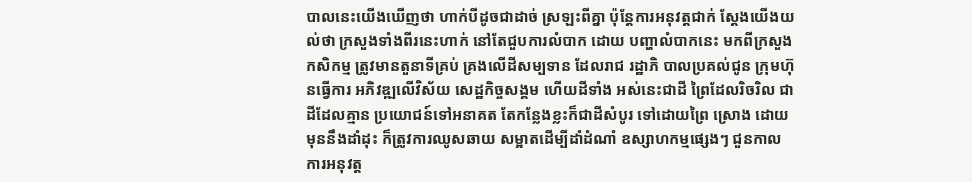បាលនេះយើងឃើញថា ហាក់បីដូចជាដាច់ ស្រឡះពីគ្នា ប៉ុន្តែការអនុវត្តជាក់ ស្តែងយើងយល់ថា ក្រសួងទាំងពីរនេះហាក់ នៅតែជួបការលំបាក ដោយ បញ្ហាលំបាកនេះ មកពីក្រសួងកសិកម្ម ត្រូវមានតួនាទីគ្រប់ គ្រងលើដីសម្បទាន ដែលរាជ រដ្ឋាភិ បាលប្រគល់ជូន ក្រុមហ៊ុនធ្វើការ អភិវឌ្ឍលើវិស័យ សេដ្ឋកិច្ចសង្គម ហើយដីទាំង អស់នេះជាដី ព្រៃដែលរិចរិល ជាដីដែលគ្មាន ប្រយោជន៍ទៅអនាគត តែកន្លែងខ្លះក៏ជាដីសំបូរ ទៅដោយព្រៃ ស្រោង ដោយមុននឹងដាំដុះ ក៏ត្រូវការឈូសឆាយ សម្អាតដើម្បីដាំដំណាំ ឧស្សាហកម្មផ្សេងៗ ជួនកាលការអនុវត្ត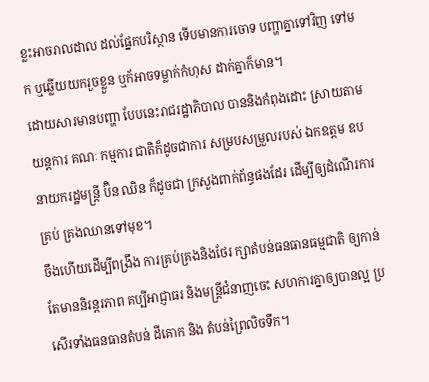ខ្លះអាចរាលដាល ដល់ផ្នែកបរិស្ថាន ទើបមានការចោទ បញ្ហាគ្នាទៅវិញ ទៅមក ឬឆ្លើយយករួចខ្លួន ឬក័អាចទម្លាក់កំហុស ដាក់គ្នាក៏មាន។
ដោយសារមានបញ្ហា បែបនេះរាជរដ្ឋាភិបាល បាននិងកំពុងដោះ ស្រាយតាមយន្តការ គណៈ កម្មការ ជាតិក៏ដូចជាការ សម្របសម្រួលរបស់ ឯកឧត្តម ឧបនាយករដ្ឋមន្ត្រី ប៊ិន ឈិន ក៏ដូចជា ក្រសួងពាក់ព័ន្ធផងដែរ ដើម្បីឲ្យដំណើរការគ្រប់ គ្រងឈានទៅមុខ។
ចឹងហើយដើម្បីពង្រឹង ការគ្រប់គ្រងនិងថែរ ក្សាតំបន់ធនធានធម្មជាតិ ឲ្យកាន់តែមាននិរន្តរភាព គប្បីអាជ្ញាធរ និងមន្ត្រីជំនាញចេះ សហការគ្នាឲ្យបានល្អ ប្រសើរទាំងធនធានតំបន់ ដីគោក និង តំបន់ព្រៃលិចទឹក។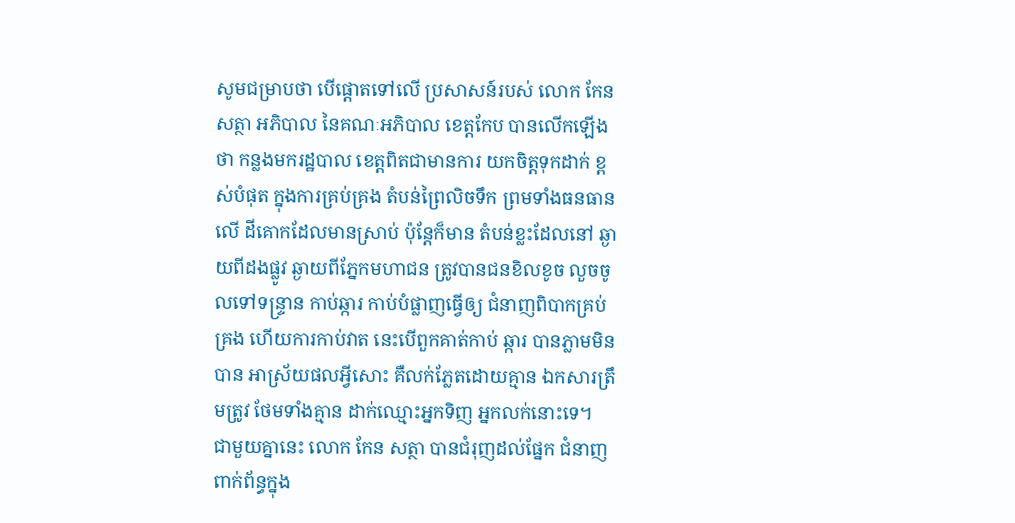សូមជម្រាបថា បើផ្តោតទៅលើ ប្រសាសន៍របស់ លោក កែន សត្ថា អភិបាល នៃគណៈអភិបាល ខេត្តកែប បានលើកឡើងថា កន្លងមករដ្ឋបាល ខេត្តពិតជាមានការ យកចិត្តទុកដាក់ ខ្ពស់បំផុត ក្នុងការគ្រប់គ្រង តំបន់ព្រៃលិចទឹក ព្រមទាំងធនធានលើ ដីគោកដែលមានស្រាប់ ប៉ុន្តែក៏មាន តំបន់ខ្លះដែលនៅ ឆ្ងាយពីដងផ្លូវ ឆ្ងាយពីភ្នែកមហាជន ត្រូវបានជនខិលខូច លួចចូលទៅទន្ទ្រាន កាប់ឆ្ការ កាប់បំផ្លាញធ្វើឲ្យ ជំនាញពិបាកគ្រប់គ្រង ហើយការកាប់វាត នេះបើពួកគាត់កាប់ ឆ្ការ បានភ្លាមមិនបាន អាស្រ័យផលអ្វីសោះ គឺលក់ភ្លែតដោយគ្មាន ឯកសារត្រឹមត្រូវ ថែមទាំងគ្មាន ដាក់ឈ្មោះអ្នកទិញ អ្នកលក់នោះទេ។
ជាមួយគ្នានេះ លោក កែន សត្ថា បានជំរុញដល់ផ្នែក ជំនាញពាក់ព័ន្ធក្នុង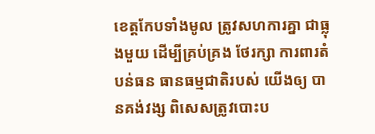ខេត្តកែបទាំងមូល ត្រូវសហការគ្នា ជាធ្លុងមួយ ដើម្បីគ្រប់គ្រង ថែរក្សា ការពារតំបន់ធន ធានធម្មជាតិរបស់ យើងឲ្យ បានគង់វង្ស ពិសេសត្រូវបោះប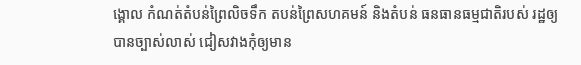ង្គោល កំណត់តំបន់ព្រៃលិចទឹក តបន់ព្រៃសហគមន៍ និងតំបន់ ធនធានធម្មជាតិរបស់ រដ្ឋឲ្យបានច្បាស់លាស់ ជៀសវាងកុំឲ្យមាន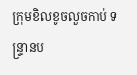ក្រុមខិលខូចលួចកាប់ ទន្ទ្រានប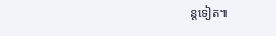ន្តទៀត៕